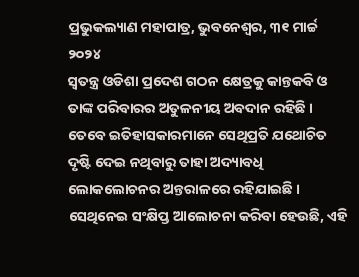ପ୍ରଭୁକଲ୍ୟାଣ ମହାପାତ୍ର, ଭୁବନେଶ୍ୱର, ୩୧ ମାର୍ଚ୍ଚ ୨୦୨୪
ସ୍ୱତନ୍ତ୍ର ଓଡିଶା ପ୍ରଦେଶ ଗଠନ କ୍ଷେତ୍ରକୁ କାନ୍ତକବି ଓ ତାଙ୍କ ପରିବାରର ଅତୁଳନୀୟ ଅବଦାନ ରହିଛି । ତେବେ ଇତିହାସକାରମାନେ ସେଥିପ୍ରତି ଯଥୋଚିତ ଦୃଷ୍ଟି ଦେଇ ନଥିବାରୁ ତାହା ଅଦ୍ୟାବଧି ଲୋକଲୋଚନର ଅନ୍ତରାଳରେ ରହିଯାଇଛି । ସେଥିନେଇ ସଂକ୍ଷିପ୍ତ ଆଲୋଚନା କରିବା ହେଉଛି, ଏହି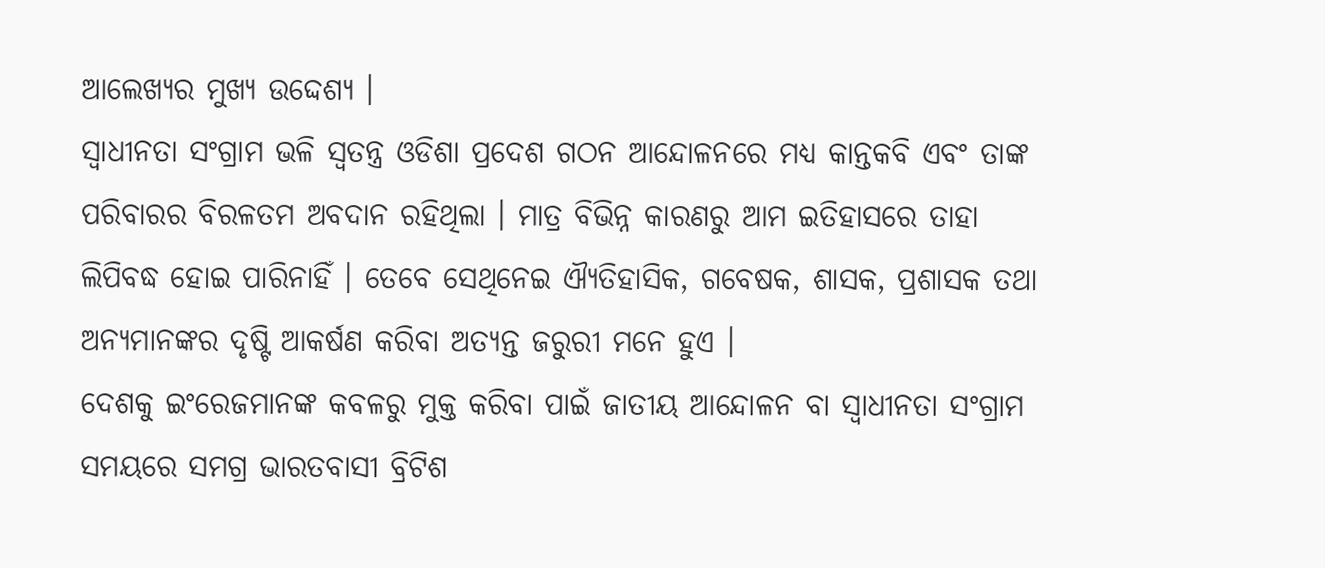ଆଲେଖ୍ୟର ମୁଖ୍ୟ ଉଦ୍ଦେଶ୍ୟ ।
ସ୍ୱାଧୀନତା ସଂଗ୍ରାମ ଭଳି ସ୍ୱତନ୍ତ୍ର ଓଡିଶା ପ୍ରଦେଶ ଗଠନ ଆନ୍ଦୋଳନରେ ମଧ୍ୟ କାନ୍ତକବି ଏବଂ ତାଙ୍କ ପରିବାରର ବିରଳତମ ଅବଦାନ ରହିଥିଲା । ମାତ୍ର ବିଭିନ୍ନ କାରଣରୁ ଆମ ଇତିହାସରେ ତାହା ଲିପିବଦ୍ଧ ହୋଇ ପାରିନାହିଁ । ତେବେ ସେଥିନେଇ ଐ୍ୟତିହାସିକ, ଗବେଷକ, ଶାସକ, ପ୍ରଶାସକ ତଥା ଅନ୍ୟମାନଙ୍କର ଦୃଷ୍ଟି ଆକର୍ଷଣ କରିବା ଅତ୍ୟନ୍ତ ଜରୁରୀ ମନେ ହୁଏ ।
ଦେଶକୁ ଇଂରେଜମାନଙ୍କ କବଳରୁ ମୁକ୍ତ କରିବା ପାଇଁ ଜାତୀୟ ଆନ୍ଦୋଳନ ବା ସ୍ୱାଧୀନତା ସଂଗ୍ରାମ ସମୟରେ ସମଗ୍ର ଭାରତବାସୀ ବ୍ରିଟିଶ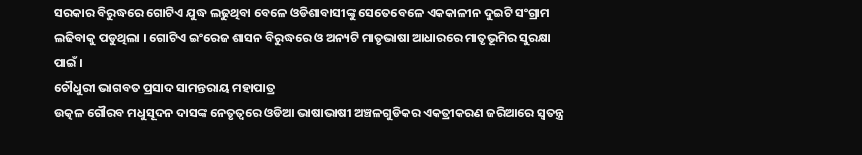ସରକାର ବିରୁଦ୍ଧରେ ଗୋଟିଏ ଯୁଦ୍ଧ ଲଢୁଥିବା ବେଳେ ଓଡିଶାବାସୀଙ୍କୁ ସେତେବେଳେ ଏକକାଳୀନ ଦୁଇଟି ସଂଗ୍ରାମ ଲଢିବାକୁ ପଡୁଥିଲା । ଗୋଟିଏ ଇଂରେଜ ଶାସନ ବିରୁଦ୍ଧରେ ଓ ଅନ୍ୟଟି ମାତୃଭାଷା ଆଧାରରେ ମାତୃଭୂମିର ସୁରକ୍ଷା ପାଇଁ ।
ଚୌଧୁରୀ ଭାଗବତ ପ୍ରସାଦ ସାମନ୍ତରାୟ ମହାପାତ୍ର
ଉତ୍କଳ ଗୌରବ ମଧୁସୂଦନ ଦାସଙ୍କ ନେତୃତ୍ୱରେ ଓଡିଆ ଭାଷାଭାଷୀ ଅଞ୍ଚଳଗୁଡିକର ଏକତ୍ରୀକରଣ ଜରିଆରେ ସ୍ୱତନ୍ତ୍ର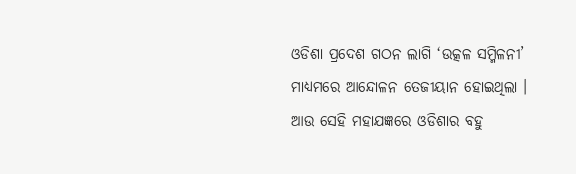ଓଡିଶା ପ୍ରଦେଶ ଗଠନ ଲାଗି ‘ଉତ୍କଳ ସମ୍ମିଳନୀ’ ମାଧ୍ୟମରେ ଆନ୍ଦୋଳନ ତେଜୀୟାନ ହୋଇଥିଲା । ଆଉ ସେହି ମହାଯଜ୍ଞରେ ଓଡିଶାର ବହୁ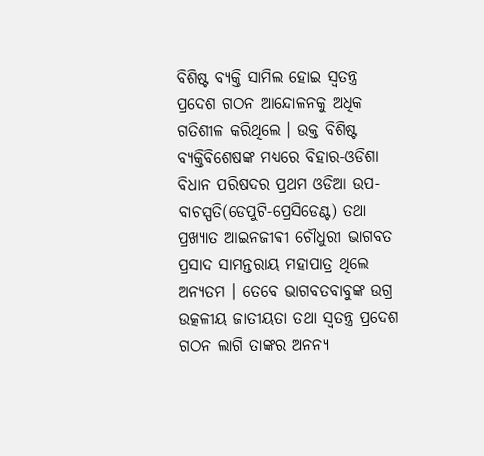ବିଶିଷ୍ଟ ବ୍ୟକ୍ତି ସାମିଲ ହୋଇ ସ୍ୱତନ୍ତ୍ର ପ୍ରଦେଶ ଗଠନ ଆନ୍ଦୋଳନକୁ ଅଧିକ ଗତିଶୀଳ କରିଥିଲେ । ଉକ୍ତ ବିଶିଷ୍ଟ ବ୍ୟକ୍ତିବିଶେଷଙ୍କ ମଧ୍ୟରେ ବିହାର-ଓଡିଶା ବିଧାନ ପରିଷଦର ପ୍ରଥମ ଓଡିଆ ଉପ-ବାଚସ୍ପତି(ଡେପୁଟି-ପ୍ରେସିଡେଣ୍ଟ) ତଥା ପ୍ରଖ୍ୟାତ ଆଇନଜୀଵୀ ଚୌଧୁରୀ ଭାଗବତ ପ୍ରସାଦ ସାମନ୍ତରାୟ ମହାପାତ୍ର ଥିଲେ ଅନ୍ୟତମ । ତେବେ ଭାଗବତବାବୁଙ୍କ ଉଗ୍ର ଉତ୍କଳୀୟ ଜାତୀୟତା ତଥା ସ୍ୱତନ୍ତ୍ର ପ୍ରଦେଶ ଗଠନ ଲାଗି ତାଙ୍କର ଅନନ୍ୟ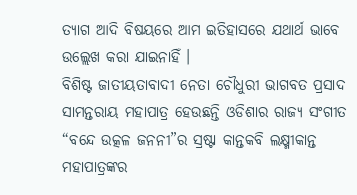ତ୍ୟାଗ ଆଦି ବିଷୟରେ ଆମ ଇତିହାସରେ ଯଥାର୍ଥ ଭାବେ ଉଲ୍ଲେଖ କରା ଯାଇନାହିଁ ।
ବିଶିଷ୍ଟ ଜାତୀୟତାବାଦୀ ନେତା ଚୌଧୁରୀ ଭାଗବତ ପ୍ରସାଦ ସାମନ୍ତରାୟ ମହାପାତ୍ର ହେଉଛନ୍ତି ଓଡିଶାର ରାଜ୍ୟ ସଂଗୀତ “ବନ୍ଦେ ଉତ୍କଳ ଜନନୀ”ର ସ୍ରଷ୍ଟା କାନ୍ତକବି ଲକ୍ଷ୍ମୀକାନ୍ତ ମହାପାତ୍ରଙ୍କର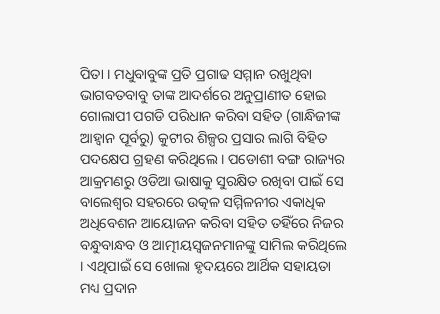ପିତା । ମଧୁବାବୁଙ୍କ ପ୍ରତି ପ୍ରଗାଢ ସମ୍ମାନ ରଖୁଥିବା ଭାଗବତବାବୁ ତାଙ୍କ ଆଦର୍ଶରେ ଅନୁପ୍ରାଣୀତ ହୋଇ ଗୋଲାପୀ ପଗଡି ପରିଧାନ କରିବା ସହିତ (ଗାନ୍ଧିଜୀଙ୍କ ଆହ୍ୱାନ ପୂର୍ବରୁ) କୁଟୀର ଶିଳ୍ପର ପ୍ରସାର ଲାଗି ବିହିତ ପଦକ୍ଷେପ ଗ୍ରହଣ କରିଥିଲେ । ପଡୋଶୀ ବଙ୍ଗ ରାଜ୍ୟର ଆକ୍ରମଣରୁ ଓଡିଆ ଭାଷାକୁ ସୁରକ୍ଷିତ ରଖିବା ପାଇଁ ସେ ବାଲେଶ୍ୱର ସହରରେ ଉତ୍କଳ ସମ୍ମିଳନୀର ଏକାଧିକ ଅଧିବେଶନ ଆୟୋଜନ କରିବା ସହିତ ତହିଁରେ ନିଜର ବନ୍ଧୁବାନ୍ଧବ ଓ ଆତ୍ମୀୟସ୍ୱଜନମାନଙ୍କୁ ସାମିଲ କରିଥିଲେ । ଏଥିପାଇଁ ସେ ଖୋଲା ହୃଦୟରେ ଆର୍ଥିକ ସହାୟତା ମଧ୍ୟ ପ୍ରଦାନ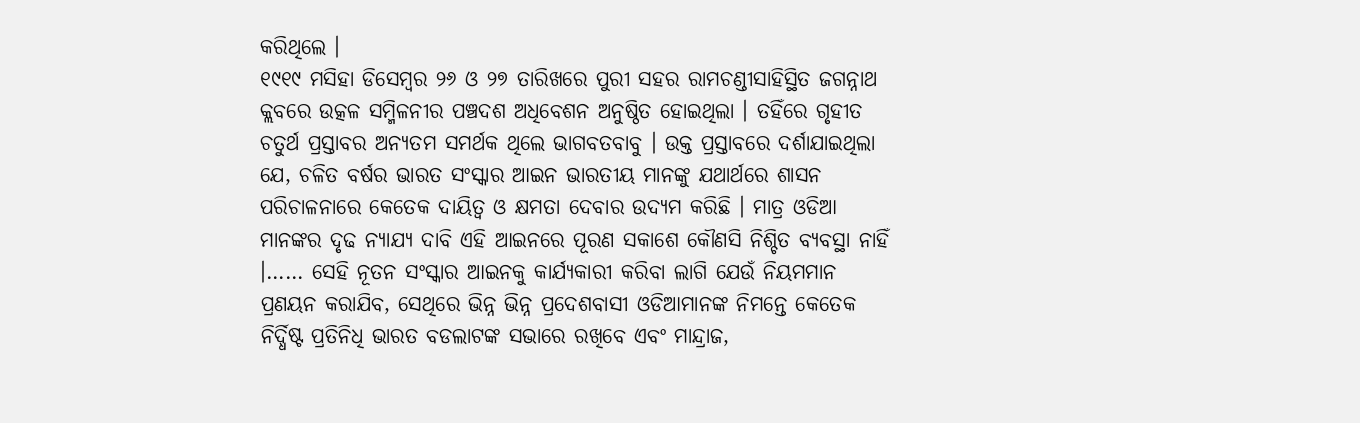କରିଥିଲେ ।
୧୯୧୯ ମସିହା ଡିସେମ୍ବର ୨୬ ଓ ୨୭ ତାରିଖରେ ପୁରୀ ସହର ରାମଚଣ୍ଡୀସାହିସ୍ଥିତ ଜଗନ୍ନାଥ କ୍ଲବରେ ଉତ୍କଳ ସମ୍ମିଳନୀର ପଞ୍ଚଦଶ ଅଧିବେଶନ ଅନୁଷ୍ଠିତ ହୋଇଥିଲା । ତହିଁରେ ଗୃହୀତ ଚତୁର୍ଥ ପ୍ରସ୍ତାବର ଅନ୍ୟତମ ସମର୍ଥକ ଥିଲେ ଭାଗବତବାବୁ । ଉକ୍ତ ପ୍ରସ୍ତାବରେ ଦର୍ଶାଯାଇଥିଲା ଯେ, ଚଳିତ ବର୍ଷର ଭାରତ ସଂସ୍କାର ଆଇନ ଭାରତୀୟ ମାନଙ୍କୁ ଯଥାର୍ଥରେ ଶାସନ ପରିଚାଳନାରେ କେତେକ ଦାୟିତ୍ୱ ଓ କ୍ଷମତା ଦେବାର ଉଦ୍ୟମ କରିଛି । ମାତ୍ର ଓଡିଆ ମାନଙ୍କର ଦୃଢ ନ୍ୟାଯ୍ୟ ଦାବି ଏହି ଆଇନରେ ପୂରଣ ସକାଶେ କୌଣସି ନିଶ୍ଚିତ ବ୍ୟବସ୍ଥା ନାହିଁ ।…… ସେହି ନୂତନ ସଂସ୍କାର ଆଇନକୁ କାର୍ଯ୍ୟକାରୀ କରିବା ଲାଗି ଯେଉଁ ନିୟମମାନ ପ୍ରଣୟନ କରାଯିବ, ସେଥିରେ ଭିନ୍ନ ଭିନ୍ନ ପ୍ରଦେଶବାସୀ ଓଡିଆମାନଙ୍କ ନିମନ୍ତେ କେତେକ ନିର୍ଦ୍ଧିଷ୍ଟ ପ୍ରତିନିଧି ଭାରତ ବଡଲାଟଙ୍କ ସଭାରେ ରଖିବେ ଏବଂ ମାନ୍ଦ୍ରାଜ,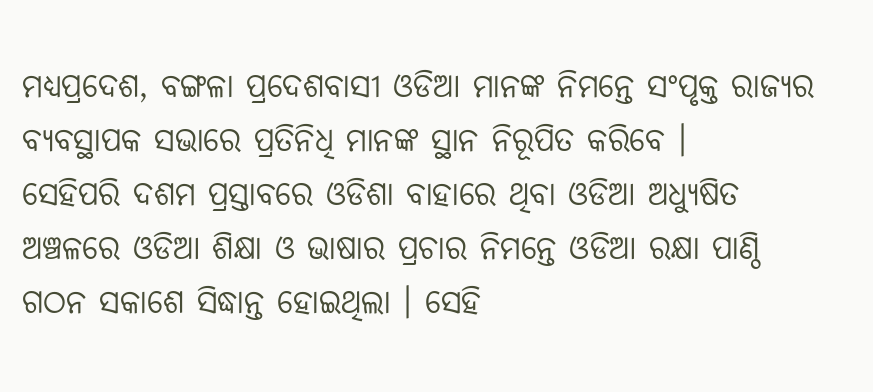ମଧ୍ୟପ୍ରଦେଶ, ବଙ୍ଗଳା ପ୍ରଦେଶବାସୀ ଓଡିଆ ମାନଙ୍କ ନିମନ୍ତେ ସଂପୃକ୍ତ ରାଜ୍ୟର ବ୍ୟବସ୍ଥାପକ ସଭାରେ ପ୍ରତିନିଧି ମାନଙ୍କ ସ୍ଥାନ ନିରୂପିତ କରିବେ ।
ସେହିପରି ଦଶମ ପ୍ରସ୍ତାବରେ ଓଡିଶା ବାହାରେ ଥିବା ଓଡିଆ ଅଧ୍ୟୁଷିତ ଅଞ୍ଚଳରେ ଓଡିଆ ଶିକ୍ଷା ଓ ଭାଷାର ପ୍ରଚାର ନିମନ୍ତେ ଓଡିଆ ରକ୍ଷା ପାଣ୍ଠି ଗଠନ ସକାଶେ ସିଦ୍ଧାନ୍ତ ହୋଇଥିଲା । ସେହି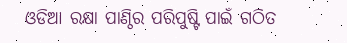ଓଡିଆ ରକ୍ଷା ପାଣ୍ଠିର ପରିପୁଷ୍ଟି ପାଇଁ ଗଠିତ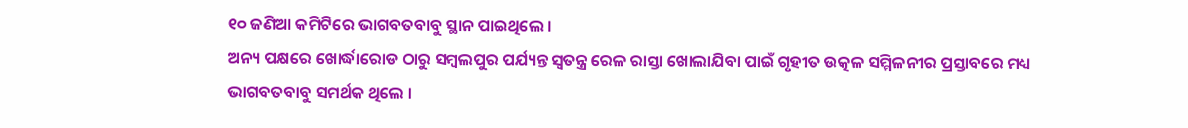୧୦ ଜଣିଆ କମିଟିରେ ଭାଗବତବାବୁ ସ୍ଥାନ ପାଇଥିଲେ ।
ଅନ୍ୟ ପକ୍ଷରେ ଖୋର୍ଦ୍ଧାରୋଡ ଠାରୁ ସମ୍ବଲପୁର ପର୍ଯ୍ୟନ୍ତ ସ୍ୱତନ୍ତ୍ର ରେଳ ରାସ୍ତା ଖୋଲାଯିବା ପାଇଁ ଗୃହୀତ ଉତ୍କଳ ସମ୍ମିଳନୀର ପ୍ରସ୍ତାବରେ ମଧ୍ୟ ଭାଗବତବାବୁ ସମର୍ଥକ ଥିଲେ ।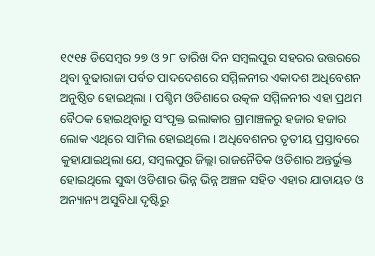୧୯୧୫ ଡିସେମ୍ବର ୨୭ ଓ ୨୮ ତାରିଖ ଦିନ ସମ୍ବଲପୁର ସହରର ଉତ୍ତରରେ ଥିବା ବୁଢାରାଜା ପର୍ବତ ପାଦଦେଶରେ ସମ୍ମିଳନୀର ଏକାଦଶ ଅଧିବେଶନ ଅନୁଷ୍ଠିତ ହୋଇଥିଲା । ପଶ୍ଚିମ ଓଡିଶାରେ ଉତ୍କଳ ସମ୍ମିଳନୀର ଏହା ପ୍ରଥମ ବୈଠକ ହୋଇଥିବାରୁ ସଂପୃକ୍ତ ଇଲାକାର ଗ୍ରାମାଞ୍ଚଳରୁ ହଜାର ହଜାର ଲୋକ ଏଥିରେ ସାମିଲ ହୋଇଥିଲେ । ଅଧିବେଶନର ତୃତୀୟ ପ୍ରସ୍ତାବରେ କୁହାଯାଇଥିଲା ଯେ, ସମ୍ବଲପୁର ଜିଲ୍ଲା ରାଜନୈତିକ ଓଡିଶାର ଅନ୍ତର୍ଭୁକ୍ତ ହୋଇଥିଲେ ସୁଦ୍ଧା ଓଡିଶାର ଭିନ୍ନ ଭିନ୍ନ ଅଞ୍ଚଳ ସହିତ ଏହାର ଯାତାୟତ ଓ ଅନ୍ୟାନ୍ୟ ଅସୁବିଧା ଦୃଷ୍ଟିରୁ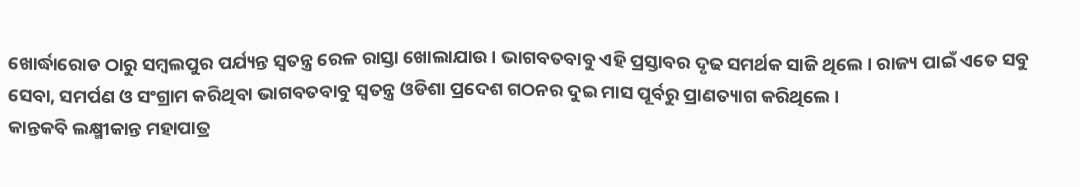ଖୋର୍ଦ୍ଧାରୋଡ ଠାରୁ ସମ୍ବଲପୁର ପର୍ଯ୍ୟନ୍ତ ସ୍ୱତନ୍ତ୍ର ରେଳ ରାସ୍ତା ଖୋଲାଯାଉ । ଭାଗବତବାବୁ ଏହି ପ୍ରସ୍ତାବର ଦୃଢ ସମର୍ଥକ ସାଜି ଥିଲେ । ରାଜ୍ୟ ପାଇଁ ଏତେ ସବୁ ସେବା, ସମର୍ପଣ ଓ ସଂଗ୍ରାମ କରିଥିବା ଭାଗବତବାବୁ ସ୍ୱତନ୍ତ୍ର ଓଡିଶା ପ୍ରଦେଶ ଗଠନର ଦୁଇ ମାସ ପୂର୍ବରୁ ପ୍ରାଣତ୍ୟାଗ କରିଥିଲେ ।
କାନ୍ତକବି ଲକ୍ଷ୍ମୀକାନ୍ତ ମହାପାତ୍ର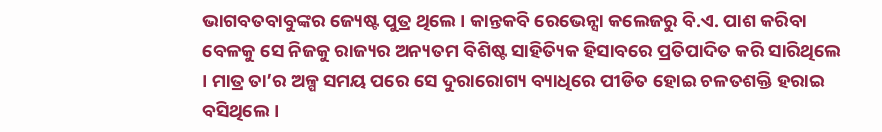ଭାଗବତବାବୁଙ୍କର ଜ୍ୟେଷ୍ଟ ପୁତ୍ର ଥିଲେ । କାନ୍ତକବି ରେଭେନ୍ସା କଲେଜରୁ ବି.ଏ. ପାଶ କରିବା ବେଳକୁ ସେ ନିଜକୁ ରାଜ୍ୟର ଅନ୍ୟତମ ବିଶିଷ୍ଟ ସାହିତ୍ୟିକ ହିସାବରେ ପ୍ରତିପାଦିତ କରି ସାରିଥିଲେ । ମାତ୍ର ତା’ର ଅଳ୍ପ ସମୟ ପରେ ସେ ଦୁରାରୋଗ୍ୟ ବ୍ୟାଧିରେ ପୀଡିତ ହୋଇ ଚଳତଶକ୍ତି ହରାଇ ବସିଥିଲେ ।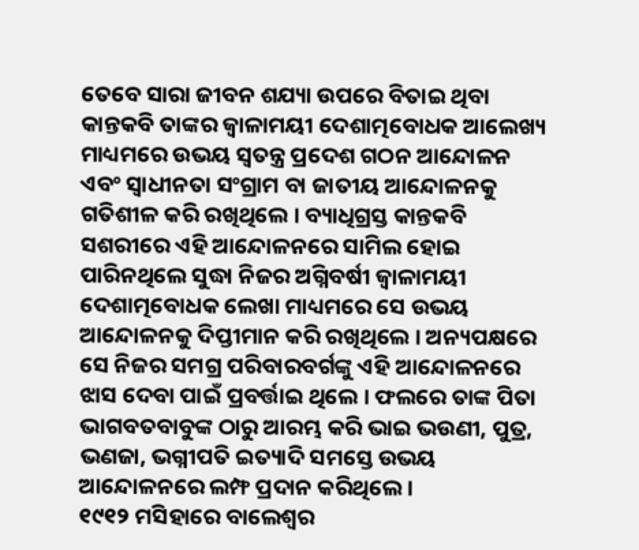ତେବେ ସାରା ଜୀବନ ଶଯ୍ୟା ଉପରେ ବିତାଇ ଥିବା କାନ୍ତକବି ତାଙ୍କର ଜ୍ୱାଳାମୟୀ ଦେଶାତ୍ମବୋଧକ ଆଲେଖ୍ୟ ମାଧ୍ୟମରେ ଉଭୟ ସ୍ୱତନ୍ତ୍ର ପ୍ରଦେଶ ଗଠନ ଆନ୍ଦୋଳନ ଏବଂ ସ୍ୱାଧୀନତା ସଂଗ୍ରାମ ବା ଜାତୀୟ ଆନ୍ଦୋଳନକୁ ଗତିଶୀଳ କରି ରଖିଥିଲେ । ବ୍ୟାଧିଗ୍ରସ୍ତ କାନ୍ତକବି ସଶରୀରେ ଏହି ଆନ୍ଦୋଳନରେ ସାମିଲ ହୋଇ ପାରିନଥିଲେ ସୁଦ୍ଧା ନିଜର ଅଗ୍ନିବର୍ଷୀ ଜ୍ୱାଳାମୟୀ ଦେଶାତ୍ମବୋଧକ ଲେଖା ମାଧ୍ୟମରେ ସେ ଉଭୟ ଆନ୍ଦୋଳନକୁ ଦିପ୍ତୀମାନ କରି ରଖିଥିଲେ । ଅନ୍ୟପକ୍ଷରେ ସେ ନିଜର ସମଗ୍ର ପରିବାରବର୍ଗଙ୍କୁ ଏହି ଆନ୍ଦୋଳନରେ ଝାସ ଦେବା ପାଇଁ ପ୍ରବର୍ତ୍ତାଇ ଥିଲେ । ଫଲରେ ତାଙ୍କ ପିତା ଭାଗବତବାବୁଙ୍କ ଠାରୁ ଆରମ୍ଭ କରି ଭାଇ ଭଉଣୀ, ପୁତ୍ର, ଭଣଜା, ଭଗ୍ନୀପତି ଇତ୍ୟାଦି ସମସ୍ତେ ଉଭୟ ଆନ୍ଦୋଳନରେ ଲମ୍ଫ ପ୍ରଦାନ କରିଥିଲେ ।
୧୯୧୨ ମସିହାରେ ବାଲେଶ୍ୱର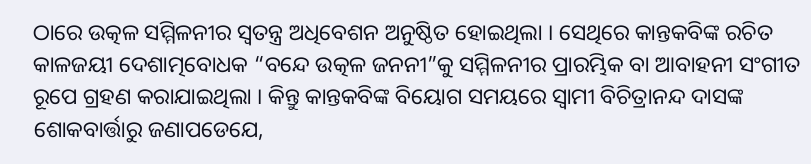ଠାରେ ଉତ୍କଳ ସମ୍ମିଳନୀର ସ୍ୱତନ୍ତ୍ର ଅଧିବେଶନ ଅନୁଷ୍ଠିତ ହୋଇଥିଲା । ସେଥିରେ କାନ୍ତକବିଙ୍କ ରଚିତ କାଳଜୟୀ ଦେଶାତ୍ମବୋଧକ “ବନ୍ଦେ ଉତ୍କଳ ଜନନୀ”କୁ ସମ୍ମିଳନୀର ପ୍ରାରମ୍ଭିକ ବା ଆବାହନୀ ସଂଗୀତ ରୂପେ ଗ୍ରହଣ କରାଯାଇଥିଲା । କିନ୍ତୁ କାନ୍ତକବିଙ୍କ ବିୟୋଗ ସମୟରେ ସ୍ୱାମୀ ବିଚିତ୍ରାନନ୍ଦ ଦାସଙ୍କ ଶୋକବାର୍ତ୍ତାରୁ ଜଣାପଡେଯେ,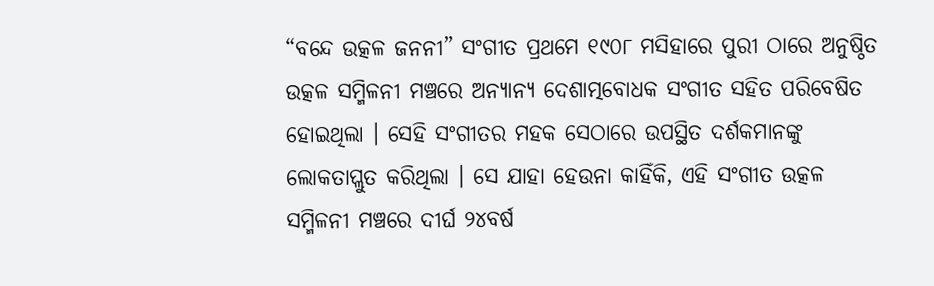“ବନ୍ଦେ ଉତ୍କଳ ଜନନୀ” ସଂଗୀତ ପ୍ରଥମେ ୧୯୦୮ ମସିହାରେ ପୁରୀ ଠାରେ ଅନୁଷ୍ଠିତ ଉତ୍କଳ ସମ୍ମିଳନୀ ମଞ୍ଚରେ ଅନ୍ୟାନ୍ୟ ଦେଶାତ୍ମବୋଧକ ସଂଗୀତ ସହିତ ପରିବେଷିତ ହୋଇଥିଲା । ସେହି ସଂଗୀତର ମହକ ସେଠାରେ ଉପସ୍ଥିତ ଦର୍ଶକମାନଙ୍କୁ ଲୋକତାପ୍ଲୁତ କରିଥିଲା । ସେ ଯାହା ହେଉନା କାହିଁକି, ଏହି ସଂଗୀତ ଉତ୍କଳ ସମ୍ମିଳନୀ ମଞ୍ଚରେ ଦୀର୍ଘ ୨୪ବର୍ଷ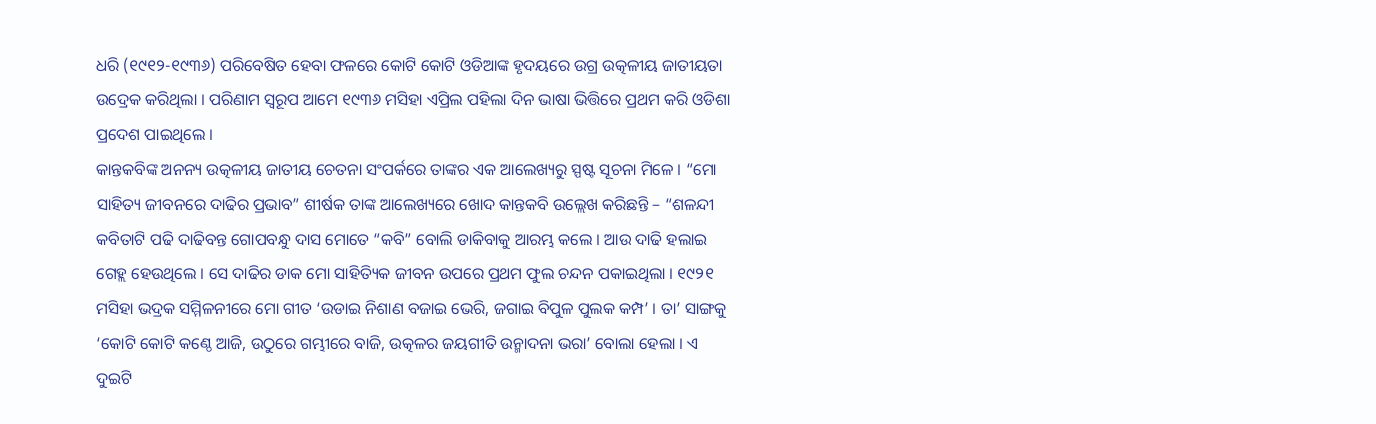ଧରି (୧୯୧୨-୧୯୩୬) ପରିବେଷିତ ହେବା ଫଳରେ କୋଟି କୋଟି ଓଡିଆଙ୍କ ହୃଦୟରେ ଉଗ୍ର ଉତ୍କଳୀୟ ଜାତୀୟତା ଉଦ୍ରେକ କରିଥିଲା । ପରିଣାମ ସ୍ୱରୂପ ଆମେ ୧୯୩୬ ମସିହା ଏପ୍ରିଲ ପହିଲା ଦିନ ଭାଷା ଭିତ୍ତିରେ ପ୍ରଥମ କରି ଓଡିଶା ପ୍ରଦେଶ ପାଇଥିଲେ ।
କାନ୍ତକବିଙ୍କ ଅନନ୍ୟ ଉତ୍କଳୀୟ ଜାତୀୟ ଚେତନା ସଂପର୍କରେ ତାଙ୍କର ଏକ ଆଲେଖ୍ୟରୁ ସ୍ପଷ୍ଟ ସୂଚନା ମିଳେ । “ମୋ ସାହିତ୍ୟ ଜୀବନରେ ଦାଢିର ପ୍ରଭାବ” ଶୀର୍ଷକ ତାଙ୍କ ଆଲେଖ୍ୟରେ ଖୋଦ କାନ୍ତକବି ଉଲ୍ଲେଖ କରିଛନ୍ତି – “ଶଳନ୍ଦୀ କବିତାଟି ପଢି ଦାଢିବନ୍ତ ଗୋପବନ୍ଧୁ ଦାସ ମୋତେ “କବି” ବୋଲି ଡାକିବାକୁ ଆରମ୍ଭ କଲେ । ଆଉ ଦାଢି ହଲାଇ ଗେହ୍ଲ ହେଉଥିଲେ । ସେ ଦାଢିର ଡାକ ମୋ ସାହିତ୍ୟିକ ଜୀବନ ଉପରେ ପ୍ରଥମ ଫୁଲ ଚନ୍ଦନ ପକାଇଥିଲା । ୧୯୨୧ ମସିହା ଭଦ୍ରକ ସମ୍ମିଳନୀରେ ମୋ ଗୀତ ‘ଉଡାଇ ନିଶାଣ ବଜାଇ ଭେରି, ଜଗାଇ ବିପୁଳ ପୁଲକ କମ୍ପ’ । ତା’ ସାଙ୍ଗକୁ ‘କୋଟି କୋଟି କଣ୍ଠେ ଆଜି, ଉଠୁରେ ଗମ୍ଭୀରେ ବାଜି, ଉତ୍କଳର ଜୟଗୀତି ଉନ୍ମାଦନା ଭରା’ ବୋଲା ହେଲା । ଏ ଦୁଇଟି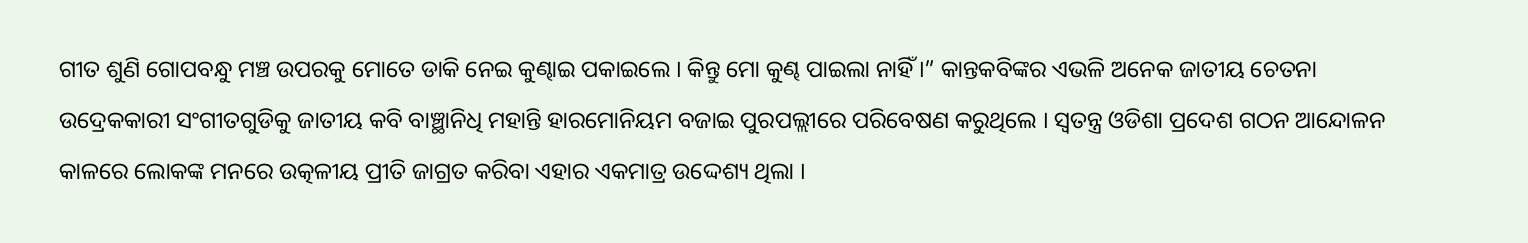ଗୀତ ଶୁଣି ଗୋପବନ୍ଧୁ ମଞ୍ଚ ଉପରକୁ ମୋତେ ଡାକି ନେଇ କୁଣ୍ଢାଇ ପକାଇଲେ । କିନ୍ତୁ ମୋ କୁଣ୍ଢ ପାଇଲା ନାହିଁ ।” କାନ୍ତକବିଙ୍କର ଏଭଳି ଅନେକ ଜାତୀୟ ଚେତନା ଉଦ୍ରେକକାରୀ ସଂଗୀତଗୁଡିକୁ ଜାତୀୟ କବି ବାଞ୍ଛାନିଧି ମହାନ୍ତି ହାରମୋନିୟମ ବଜାଇ ପୁରପଲ୍ଲୀରେ ପରିବେଷଣ କରୁଥିଲେ । ସ୍ୱତନ୍ତ୍ର ଓଡିଶା ପ୍ରଦେଶ ଗଠନ ଆନ୍ଦୋଳନ କାଳରେ ଲୋକଙ୍କ ମନରେ ଉତ୍କଳୀୟ ପ୍ରୀତି ଜାଗ୍ରତ କରିବା ଏହାର ଏକମାତ୍ର ଉଦ୍ଦେଶ୍ୟ ଥିଲା ।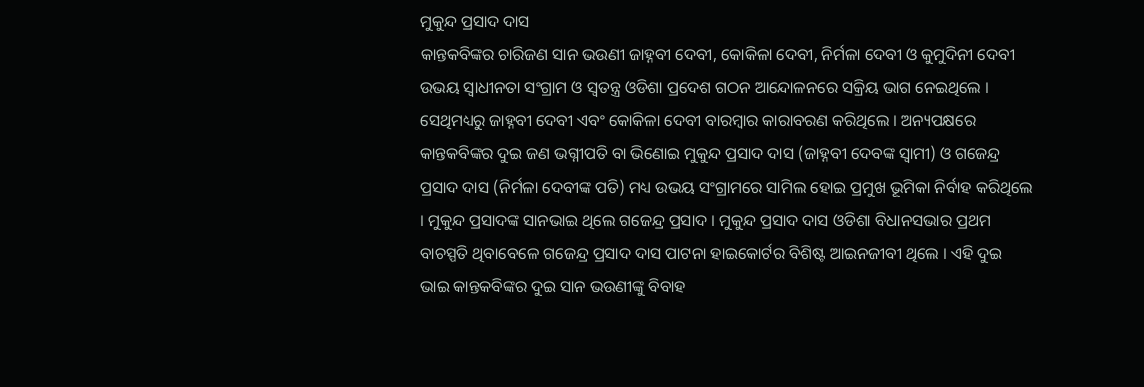ମୁକୁନ୍ଦ ପ୍ରସାଦ ଦାସ
କାନ୍ତକବିଙ୍କର ଚାରିଜଣ ସାନ ଭଉଣୀ ଜାହ୍ନବୀ ଦେବୀ, କୋକିଳା ଦେବୀ, ନିର୍ମଳା ଦେବୀ ଓ କୁମୁଦିନୀ ଦେବୀ ଉଭୟ ସ୍ୱାଧୀନତା ସଂଗ୍ରାମ ଓ ସ୍ୱତନ୍ତ୍ର ଓଡିଶା ପ୍ରଦେଶ ଗଠନ ଆନ୍ଦୋଳନରେ ସକ୍ରିୟ ଭାଗ ନେଇଥିଲେ । ସେଥିମଧ୍ୟରୁ ଜାହ୍ନବୀ ଦେବୀ ଏବଂ କୋକିଳା ଦେବୀ ବାରମ୍ବାର କାରାବରଣ କରିଥିଲେ । ଅନ୍ୟପକ୍ଷରେ କାନ୍ତକବିଙ୍କର ଦୁଇ ଜଣ ଭଗ୍ନୀପତି ବା ଭିଣୋଇ ମୁକୁନ୍ଦ ପ୍ରସାଦ ଦାସ (ଜାହ୍ନବୀ ଦେବଙ୍କ ସ୍ୱାମୀ) ଓ ଗଜେନ୍ଦ୍ର ପ୍ରସାଦ ଦାସ (ନିର୍ମଳା ଦେବୀଙ୍କ ପତି) ମଧ୍ୟ ଉଭୟ ସଂଗ୍ରାମରେ ସାମିଲ ହୋଇ ପ୍ରମୁଖ ଭୂମିକା ନିର୍ବାହ କରିଥିଲେ । ମୁକୁନ୍ଦ ପ୍ରସାଦଙ୍କ ସାନଭାଇ ଥିଲେ ଗଜେନ୍ଦ୍ର ପ୍ରସାଦ । ମୁକୁନ୍ଦ ପ୍ରସାଦ ଦାସ ଓଡିଶା ବିଧାନସଭାର ପ୍ରଥମ ବାଚସ୍ପତି ଥିବାବେଳେ ଗଜେନ୍ଦ୍ର ପ୍ରସାଦ ଦାସ ପାଟନା ହାଇକୋର୍ଟର ବିଶିଷ୍ଟ ଆଇନଜୀବୀ ଥିଲେ । ଏହି ଦୁଇ ଭାଇ କାନ୍ତକବିଙ୍କର ଦୁଇ ସାନ ଭଉଣୀଙ୍କୁ ବିବାହ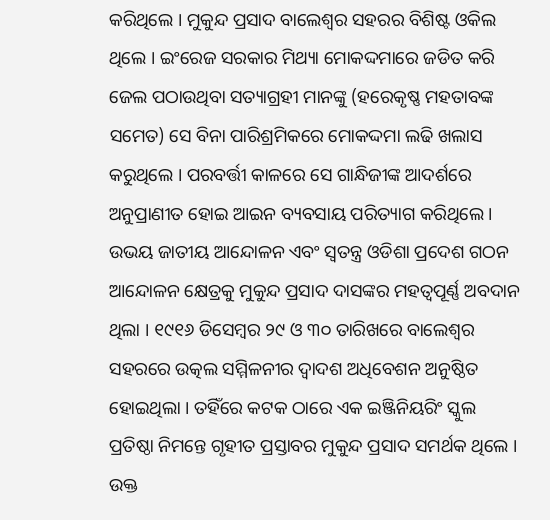କରିଥିଲେ । ମୁକୁନ୍ଦ ପ୍ରସାଦ ବାଲେଶ୍ୱର ସହରର ବିଶିଷ୍ଟ ଓକିଲ ଥିଲେ । ଇଂରେଜ ସରକାର ମିଥ୍ୟା ମୋକଦ୍ଦମାରେ ଜଡିତ କରି ଜେଲ ପଠାଉଥିବା ସତ୍ୟାଗ୍ରହୀ ମାନଙ୍କୁ (ହରେକୃଷ୍ଣ ମହତାବଙ୍କ ସମେତ) ସେ ବିନା ପାରିଶ୍ରମିକରେ ମୋକଦ୍ଦମା ଲଢି ଖଲାସ କରୁଥିଲେ । ପରବର୍ତ୍ତୀ କାଳରେ ସେ ଗାନ୍ଧିଜୀଙ୍କ ଆଦର୍ଶରେ ଅନୁପ୍ରାଣୀତ ହୋଇ ଆଇନ ବ୍ୟବସାୟ ପରିତ୍ୟାଗ କରିଥିଲେ ।
ଉଭୟ ଜାତୀୟ ଆନ୍ଦୋଳନ ଏବଂ ସ୍ୱତନ୍ତ୍ର ଓଡିଶା ପ୍ରଦେଶ ଗଠନ ଆନ୍ଦୋଳନ କ୍ଷେତ୍ରକୁ ମୁକୁନ୍ଦ ପ୍ରସାଦ ଦାସଙ୍କର ମହତ୍ୱପୂର୍ଣ୍ଣ ଅବଦାନ ଥିଲା । ୧୯୧୬ ଡିସେମ୍ବର ୨୯ ଓ ୩୦ ତାରିଖରେ ବାଲେଶ୍ୱର ସହରରେ ଉତ୍କଲ ସମ୍ମିଳନୀର ଦ୍ୱାଦଶ ଅଧିବେଶନ ଅନୁଷ୍ଠିତ ହୋଇଥିଲା । ତହିଁରେ କଟକ ଠାରେ ଏକ ଇଞ୍ଜିନିୟରିଂ ସ୍କୁଲ ପ୍ରତିଷ୍ଠା ନିମନ୍ତେ ଗୃହୀତ ପ୍ରସ୍ତାବର ମୁକୁନ୍ଦ ପ୍ରସାଦ ସମର୍ଥକ ଥିଲେ । ଉକ୍ତ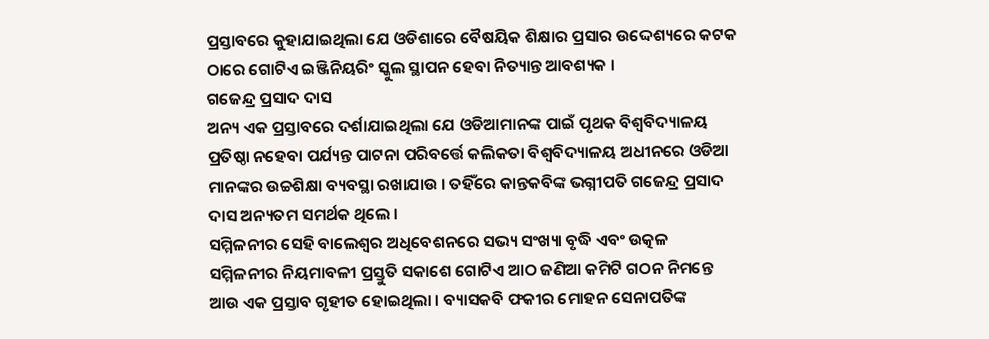ପ୍ରସ୍ତାବରେ କୁହାଯାଇଥିଲା ଯେ ଓଡିଶାରେ ବୈଷୟିକ ଶିକ୍ଷାର ପ୍ରସାର ଉଦ୍ଦେଶ୍ୟରେ କଟକ ଠାରେ ଗୋଟିଏ ଇଞ୍ଜିନିୟରିଂ ସ୍କୁଲ ସ୍ଥାପନ ହେବା ନିତ୍ୟାନ୍ତ ଆବଶ୍ୟକ ।
ଗଜେନ୍ଦ୍ର ପ୍ରସାଦ ଦାସ
ଅନ୍ୟ ଏକ ପ୍ରସ୍ତାବରେ ଦର୍ଶାଯାଇଥିଲା ଯେ ଓଡିଆମାନଙ୍କ ପାଇଁ ପୃଥକ ବିଶ୍ୱବିଦ୍ୟାଳୟ ପ୍ରତିଷ୍ଠା ନହେବା ପର୍ଯ୍ୟନ୍ତ ପାଟନା ପରିବର୍ତ୍ତେ କଲିକତା ବିଶ୍ୱବିଦ୍ୟାଳୟ ଅଧୀନରେ ଓଡିଆ ମାନଙ୍କର ଉଚ୍ଚଶିକ୍ଷା ବ୍ୟବସ୍ଥା ରଖାଯାଉ । ତହିଁରେ କାନ୍ତକବିଙ୍କ ଭଗ୍ନୀପତି ଗଜେନ୍ଦ୍ର ପ୍ରସାଦ ଦାସ ଅନ୍ୟତମ ସମର୍ଥକ ଥିଲେ ।
ସମ୍ମିଳନୀର ସେହି ବାଲେଶ୍ୱର ଅଧିବେଶନରେ ସଭ୍ୟ ସଂଖ୍ୟା ବୃଦ୍ଧି ଏବଂ ଉତ୍କଳ ସମ୍ମିଳନୀର ନିୟମାବଳୀ ପ୍ରସ୍ତୁତି ସକାଶେ ଗୋଟିଏ ଆଠ ଜଣିଆ କମିଟି ଗଠନ ନିମନ୍ତେ ଆଉ ଏକ ପ୍ରସ୍ତାବ ଗୃହୀତ ହୋଇଥିଲା । ବ୍ୟାସକବି ଫକୀର ମୋହନ ସେନାପତିଙ୍କ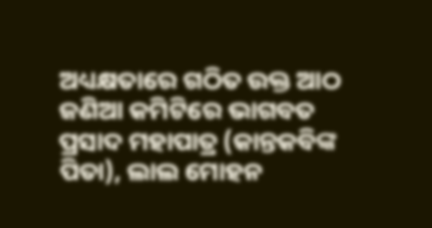ଅଧ୍ୟକ୍ଷତାରେ ଗଠିତ ଉକ୍ତ ଆଠ ଜଣିଆ କମିଟିରେ ଭାଗବତ ପ୍ରସାଦ ମହାପାତ୍ର (କାନ୍ତକବିଙ୍କ ପିତା), ଲାଲ ମୋହନ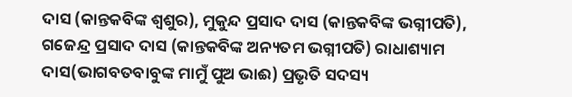ଦାସ (କାନ୍ତକବିଙ୍କ ଶ୍ୱଶୁର), ମୁକୁନ୍ଦ ପ୍ରସାଦ ଦାସ (କାନ୍ତକବିଙ୍କ ଭଗ୍ନୀପତି), ଗଜେନ୍ଦ୍ର ପ୍ରସାଦ ଦାସ (କାନ୍ତକବିଙ୍କ ଅନ୍ୟତମ ଭଗ୍ନୀପତି) ରାଧାଶ୍ୟାମ ଦାସ(ଭାଗବତବାବୁଙ୍କ ମାମୁଁ ପୁଅ ଭାଈ) ପ୍ରଭୃତି ସଦସ୍ୟ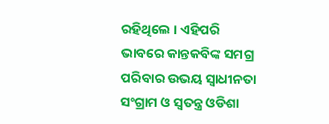ରହିଥିଲେ । ଏହିପରି ଭାବରେ କାନ୍ତକବିଙ୍କ ସମଗ୍ର ପରିବାର ଉଭୟ ସ୍ୱାଧୀନତା ସଂଗ୍ରାମ ଓ ସ୍ୱତନ୍ତ୍ର ଓଡିଶା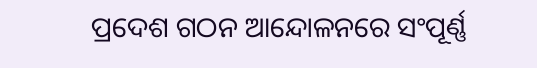ପ୍ରଦେଶ ଗଠନ ଆନ୍ଦୋଳନରେ ସଂପୂର୍ଣ୍ଣ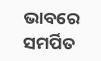ଭାବରେ ସମର୍ପିତ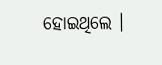ହୋଇଥିଲେ ।